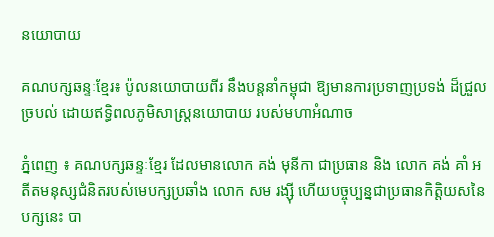នយោបាយ

គណបក្សឆន្ទៈខ្មែរ៖ ប៉ូលនយោបាយពីរ នឹងបន្តនាំកម្ពុជា ឱ្យមានការប្រទាញប្រទង់ ដ៏ជ្រួលច្របល់ ដោយឥទ្ធិពលភូមិសាស្រ្តនយោបាយ របស់មហាអំណាច

ភ្នំពេញ ៖ គណបក្សឆន្ទៈខ្មែរ ដែលមានលោក គង់ មុនីកា ជាប្រធាន និង លោក គង់ គាំ អតីតមនុស្សជំនិតរបស់មេបក្សប្រឆាំង លោក សម រង្ស៊ី ហើយបច្ចុប្បន្នជាប្រធានកិត្តិយសនៃបក្សនេះ បា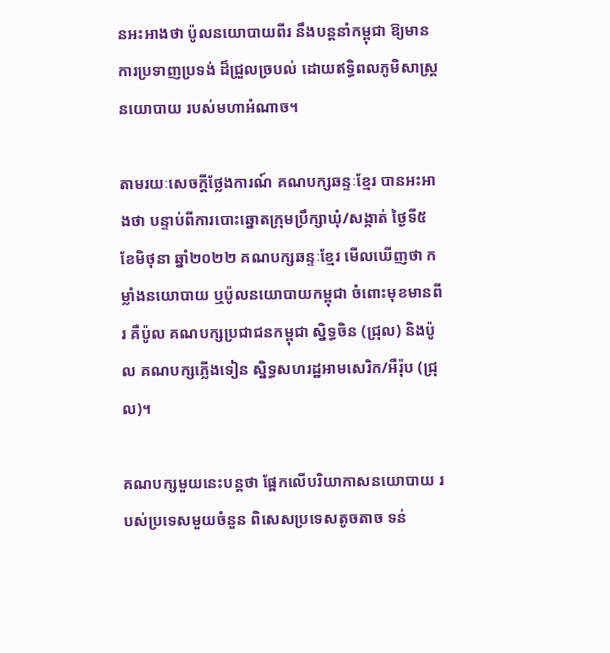នអះអាងថា ប៉ូលនយោបាយពីរ នឹងបន្តនាំកម្ពុជា ឱ្យមានការប្រទាញប្រទង់ ដ៏ជ្រួលច្របល់ ដោយឥទ្ធិពលភូមិសាស្រ្តនយោបាយ របស់មហាអំណាច។

តាមរយៈសេចក្ដីថ្លែងការណ៍ គណបក្សឆន្ទៈខ្មែរ បានអះអាងថា បន្ទាប់ពីការបោះឆ្នោតក្រុមប្រឹក្សាឃុំ/សង្កាត់ ថ្ងៃទី៥ ខែមិថុនា ឆ្នាំ២០២២ គណបក្សឆន្ទៈខ្មែរ មើលឃើញថា កម្លាំងនយោបាយ ឬប៉ូលនយោបាយកម្ពុជា ចំពោះមុខមានពីរ គឺប៉ូល គណបក្សប្រជាជនកម្ពុជា ស្និទ្ធចិន (ជ្រុល) និងប៉ូល គណបក្សភ្លើងទៀន ស្និទ្ធសហរដ្ឋអាមសេរិក/អឺរ៉ុប (ជ្រុល)។

គណបក្សមួយនេះបន្តថា ផ្អែកលើបរិយាកាសនយោបាយ របស់ប្រទេសមួយចំនួន ពិសេសប្រទេសតូចតាច ទន់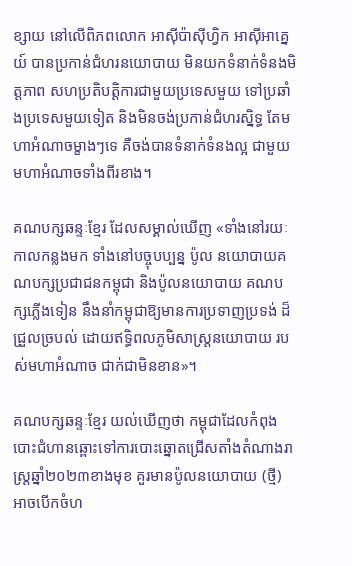ខ្សាយ នៅលើពិភពលោក អាស៊ីប៉ាស៊ីហ្វិក អាស៊ីអាគ្នេយ៍ បានប្រកាន់ជំហរនយោបាយ មិនយកទំនាក់ទំនងមិត្តភាព សហប្រតិបត្តិការជាមួយប្រទេសមួយ ទៅប្រឆាំងប្រទេសមួយទៀត និងមិនចង់ប្រកាន់ជំហរស្និទ្ធ តែមហាអំណាចម្ខាងៗទេ គឺចង់បានទំនាក់ទំនងល្អ ជាមួយមហាអំណាចទាំងពីរខាង។

គណបក្សឆន្ទៈខ្មែរ ដែលសម្គាល់ឃើញ «ទាំងនៅរយៈកាលកន្លងមក ទាំងនៅបច្ចុបប្បន្ន ប៉ូល នយោបាយគណបក្សប្រជាជនកម្ពុជា និងប៉ូលនយោបាយ គណបក្សភ្លើងទៀន នឹងនាំកម្ពុជាឱ្យមានការប្រទាញប្រទង់ ដ៏ជ្រួលច្របល់ ដោយឥទ្ធិពលភូមិសាស្រ្តនយោបាយ របស់មហាអំណាច ជាក់ជាមិនខាន»។

គណបក្សឆន្ទៈខ្មែរ យល់ឃើញថា កម្ពុជាដែលកំពុងបោះជំហានឆ្ពោះទៅការបោះឆ្នោតជ្រើសតាំងតំណាងរាស្រ្តឆ្នាំ២០២៣ខាងមុខ គួរមានប៉ូលនយោបាយ (ថ្មី) អាចបើកចំហ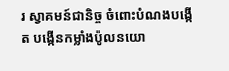រ ស្វាគមន៍ជានិច្ច ចំពោះបំណងបង្កើត បង្កើនកម្លាំងប៉ូលនយោ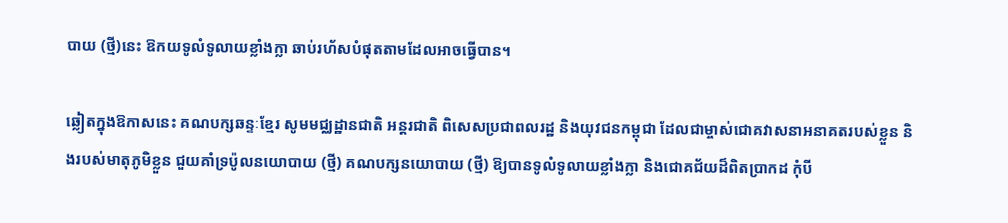បាយ (ថ្មី)នេះ ឱកយទូលំទូលាយខ្លាំងក្លា ឆាប់រហ័សបំផុតតាមដែលអាចធ្វើបាន។

ឆ្លៀតក្នុងឱកាសនេះ គណបក្សឆន្ទៈខ្មែរ សូមមជ្ឈដ្ឋានជាតិ អន្តរជាតិ ពិសេសប្រជាពលរដ្ឋ និងយុវជនកម្ពុជា ដែលជាម្ចាស់ជោគវាសនាអនាគតរបស់ខ្លួន និងរបស់មាតុភូមិខ្លួន ជួយគាំទ្រប៉ូលនយោបាយ (ថ្មី) គណបក្សនយោបាយ (ថ្មី) ឱ្យបានទូលំទូលាយខ្លាំងក្លា និងជោគជ័យដ៏ពិតប្រាកដ កុំបី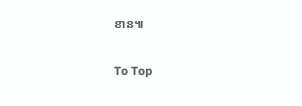ខាន៕

To Top